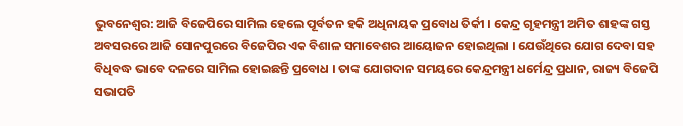ଭୁବନେଶ୍ବର: ଆଜି ବିଜେପିରେ ସାମିଲ ହେଲେ ପୂର୍ବତନ ହକି ଅଧିନାୟକ ପ୍ରବୋଧ ତିର୍କୀ । କେନ୍ଦ୍ର ଗୃହମନ୍ତ୍ରୀ ଅମିତ ଶାହଙ୍କ ଗସ୍ତ ଅବସରରେ ଆଜି ସୋନପୁରରେ ବିଜେପିର ଏକ ବିଶାଳ ସମାବେଶର ଆୟୋଜନ ହୋଇଥିଲା । ଯେଉଁଥିରେ ଯୋଗ ଦେବା ସହ ବିଧିବଦ୍ଧ ଭାବେ ଦଳରେ ସାମିଲ ହୋଇଛନ୍ତି ପ୍ରବୋଧ । ତାଙ୍କ ଯୋଗଦାନ ସମୟରେ କେନ୍ଦ୍ରମନ୍ତ୍ରୀ ଧର୍ମେନ୍ଦ୍ର ପ୍ରଧାନ, ରାଜ୍ୟ ବିଜେପି ସଭାପତି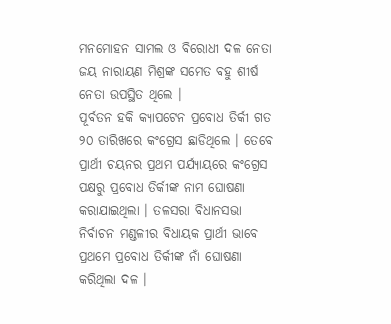ମନମୋହନ ସାମଲ ଓ ବିରୋଧୀ ଦଳ ନେତା ଜୟ ନାରାୟଣ ମିଶ୍ରଙ୍କ ସମେତ ବହୁ ଶୀର୍ଷ ନେତା ଉପସ୍ଥିତ ଥିଲେ ।
ପୂର୍ବତନ ହକି କ୍ୟାପଟେନ ପ୍ରବୋଧ ତିର୍କୀ ଗତ ୨୦ ତାରିଖରେ କଂଗ୍ରେସ ଛାଡିଥିଲେ । ତେବେ ପ୍ରାର୍ଥୀ ଚୟନର ପ୍ରଥମ ପର୍ଯ୍ୟାୟରେ କଂଗ୍ରେସ ପକ୍ଷରୁ ପ୍ରବୋଧ ତିର୍କୀଙ୍କ ନାମ ଘୋଷଣା କରାଯାଇଥିଲା । ତଳସରା ବିଧାନସଭା ନିର୍ବାଚନ ମଣ୍ଡଳୀର ବିଧାୟକ ପ୍ରାର୍ଥୀ ଭାବେ ପ୍ରଥମେ ପ୍ରବୋଧ ତିର୍କୀଙ୍କ ନାଁ ଘୋଷଣା କରିଥିଲା ଦଳ ।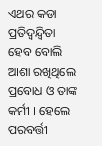ଏଥର କଡା ପ୍ରତିଦ୍ବନ୍ଦ୍ବିତା ହେବ ବୋଲି ଆଶା ରଖିଥିଲେ ପ୍ରବୋଧ ଓ ତାଙ୍କ କର୍ମୀ । ହେଲେ ପରବର୍ତ୍ତୀ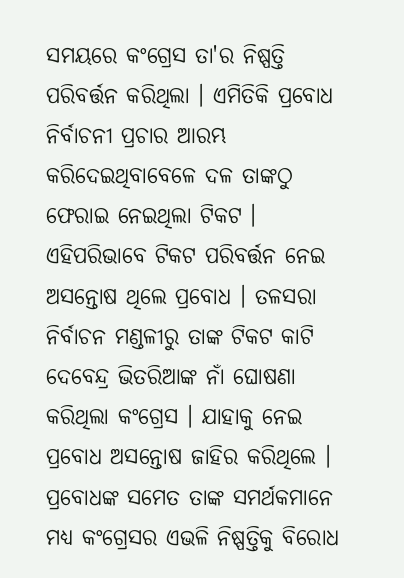ସମୟରେ କଂଗ୍ରେସ ତା'ର ନିଷ୍ପତ୍ତି ପରିବର୍ତ୍ତନ କରିଥିଲା । ଏମିତିକି ପ୍ରବୋଧ ନିର୍ବାଚନୀ ପ୍ରଚାର ଆରମ୍ଭ କରିଦେଇଥିବାବେଳେ ଦଳ ତାଙ୍କଠୁ ଫେରାଇ ନେଇଥିଲା ଟିକଟ ।
ଏହିପରିଭାବେ ଟିକଟ ପରିବର୍ତ୍ତନ ନେଇ ଅସନ୍ତୋଷ ଥିଲେ ପ୍ରବୋଧ । ତଳସରା ନିର୍ବାଚନ ମଣ୍ଡଳୀରୁ ତାଙ୍କ ଟିକଟ କାଟି ଦେବେନ୍ଦ୍ର ଭିତରିଆଙ୍କ ନାଁ ଘୋଷଣା କରିଥିଲା କଂଗ୍ରେସ । ଯାହାକୁ ନେଇ ପ୍ରବୋଧ ଅସନ୍ତୋଷ ଜାହିର କରିଥିଲେ । ପ୍ରବୋଧଙ୍କ ସମେତ ତାଙ୍କ ସମର୍ଥକମାନେ ମଧ୍ୟ କଂଗ୍ରେସର ଏଭଳି ନିଷ୍ପତ୍ତିକୁ ବିରୋଧ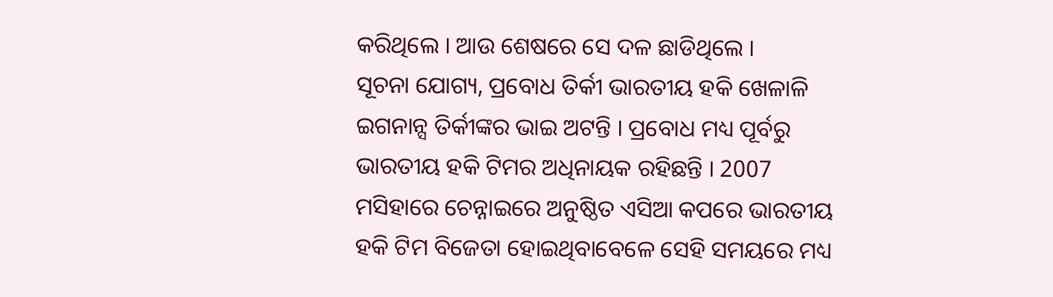କରିଥିଲେ । ଆଉ ଶେଷରେ ସେ ଦଳ ଛାଡିଥିଲେ ।
ସୂଚନା ଯୋଗ୍ୟ, ପ୍ରବୋଧ ତିର୍କୀ ଭାରତୀୟ ହକି ଖେଳାଳି ଇଗନାନ୍ସ ତିର୍କୀଙ୍କର ଭାଇ ଅଟନ୍ତି । ପ୍ରବୋଧ ମଧ୍ୟ ପୂର୍ବରୁ ଭାରତୀୟ ହକି ଟିମର ଅଧିନାୟକ ରହିଛନ୍ତି । 2007 ମସିହାରେ ଚେନ୍ନାଇରେ ଅନୁଷ୍ଠିତ ଏସିଆ କପରେ ଭାରତୀୟ ହକି ଟିମ ବିଜେତା ହୋଇଥିବାବେଳେ ସେହି ସମୟରେ ମଧ୍ୟ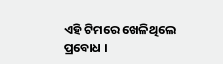ଏହି ଟିମରେ ଖେଳିଥିଲେ ପ୍ରବୋଧ ।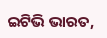ଇଟିଭି ଭାରତ,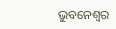ଭୁବନେଶ୍ବର